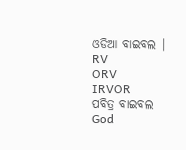ଓଡିଆ ବାଇବଲ |
RV
ORV
IRVOR
ପବିତ୍ର ବାଇବଲ God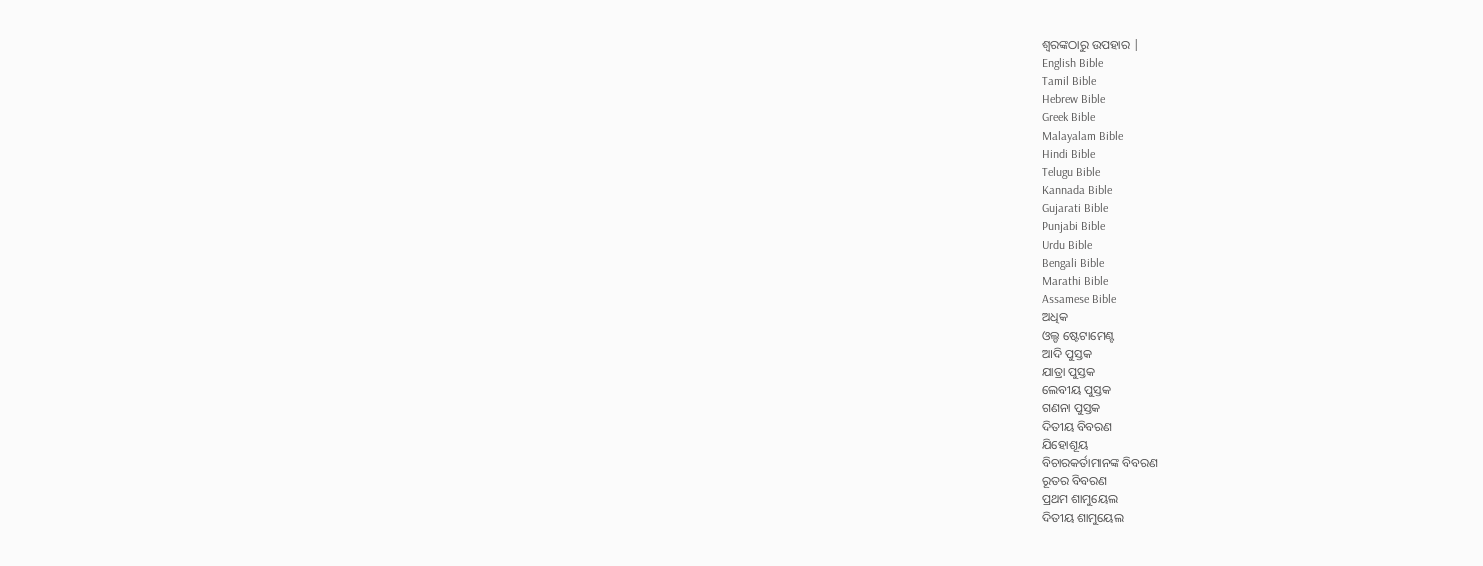ଶ୍ବରଙ୍କଠାରୁ ଉପହାର |
English Bible
Tamil Bible
Hebrew Bible
Greek Bible
Malayalam Bible
Hindi Bible
Telugu Bible
Kannada Bible
Gujarati Bible
Punjabi Bible
Urdu Bible
Bengali Bible
Marathi Bible
Assamese Bible
ଅଧିକ
ଓଲ୍ଡ ଷ୍ଟେଟାମେଣ୍ଟ
ଆଦି ପୁସ୍ତକ
ଯାତ୍ରା ପୁସ୍ତକ
ଲେବୀୟ ପୁସ୍ତକ
ଗଣନା ପୁସ୍ତକ
ଦିତୀୟ ବିବରଣ
ଯିହୋଶୂୟ
ବିଚାରକର୍ତାମାନଙ୍କ ବିବରଣ
ରୂତର ବିବରଣ
ପ୍ରଥମ ଶାମୁୟେଲ
ଦିତୀୟ ଶାମୁୟେଲ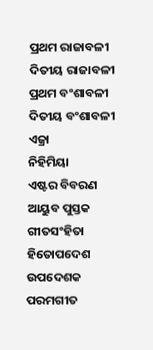ପ୍ରଥମ ରାଜାବଳୀ
ଦିତୀୟ ରାଜାବଳୀ
ପ୍ରଥମ ବଂଶାବଳୀ
ଦିତୀୟ ବଂଶାବଳୀ
ଏଜ୍ରା
ନିହିମିୟା
ଏଷ୍ଟର ବିବରଣ
ଆୟୁବ ପୁସ୍ତକ
ଗୀତସଂହିତା
ହିତୋପଦେଶ
ଉପଦେଶକ
ପରମଗୀତ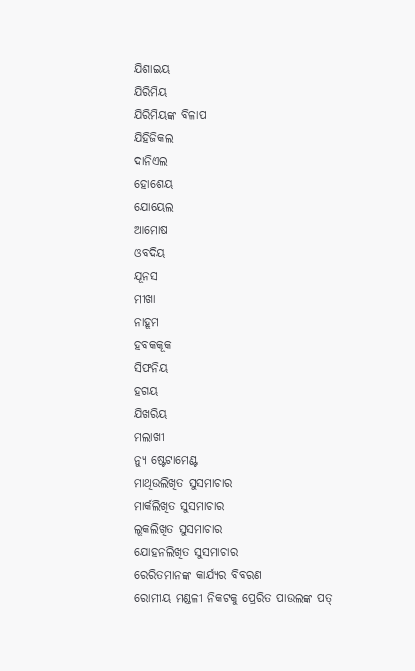ଯିଶାଇୟ
ଯିରିମିୟ
ଯିରିମିୟଙ୍କ ବିଳାପ
ଯିହିଜିକଲ
ଦାନିଏଲ
ହୋଶେୟ
ଯୋୟେଲ
ଆମୋଷ
ଓବଦିୟ
ଯୂନସ
ମୀଖା
ନାହୂମ
ହବକକୂକ
ସିଫନିୟ
ହଗୟ
ଯିଖରିୟ
ମଲାଖୀ
ନ୍ୟୁ ଷ୍ଟେଟାମେଣ୍ଟ
ମାଥିଉଲିଖିତ ସୁସମାଚାର
ମାର୍କଲିଖିତ ସୁସମାଚାର
ଲୂକଲିଖିତ ସୁସମାଚାର
ଯୋହନଲିଖିତ ସୁସମାଚାର
ରେରିତମାନଙ୍କ କାର୍ଯ୍ୟର ବିବରଣ
ରୋମୀୟ ମଣ୍ଡଳୀ ନିକଟକୁ ପ୍ରେରିତ ପାଉଲଙ୍କ ପତ୍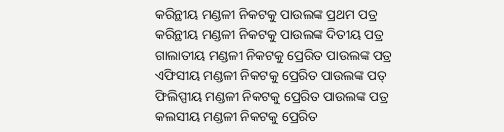କରିନ୍ଥୀୟ ମଣ୍ଡଳୀ ନିକଟକୁ ପାଉଲଙ୍କ ପ୍ରଥମ ପତ୍ର
କରିନ୍ଥୀୟ ମଣ୍ଡଳୀ ନିକଟକୁ ପାଉଲଙ୍କ ଦିତୀୟ ପତ୍ର
ଗାଲାତୀୟ ମଣ୍ଡଳୀ ନିକଟକୁ ପ୍ରେରିତ ପାଉଲଙ୍କ ପତ୍ର
ଏଫିସୀୟ ମଣ୍ଡଳୀ ନିକଟକୁ ପ୍ରେରିତ ପାଉଲଙ୍କ ପତ୍
ଫିଲିପ୍ପୀୟ ମଣ୍ଡଳୀ ନିକଟକୁ ପ୍ରେରିତ ପାଉଲଙ୍କ ପତ୍ର
କଲସୀୟ ମଣ୍ଡଳୀ ନିକଟକୁ ପ୍ରେରିତ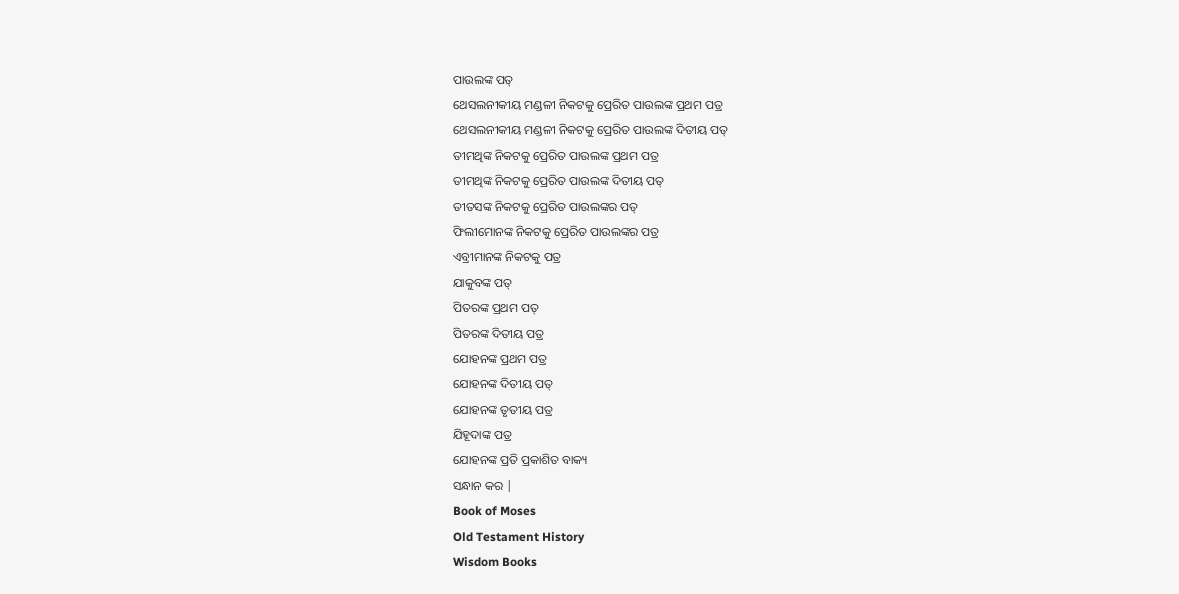ପାଉଲଙ୍କ ପତ୍
ଥେସଲନୀକୀୟ ମଣ୍ଡଳୀ ନିକଟକୁ ପ୍ରେରିତ ପାଉଲଙ୍କ ପ୍ରଥମ ପତ୍ର
ଥେସଲନୀକୀୟ ମଣ୍ଡଳୀ ନିକଟକୁ ପ୍ରେରିତ ପାଉଲଙ୍କ ଦିତୀୟ ପତ୍
ତୀମଥିଙ୍କ ନିକଟକୁ ପ୍ରେରିତ ପାଉଲଙ୍କ ପ୍ରଥମ ପତ୍ର
ତୀମଥିଙ୍କ ନିକଟକୁ ପ୍ରେରିତ ପାଉଲଙ୍କ ଦିତୀୟ ପତ୍
ତୀତସଙ୍କ ନିକଟକୁ ପ୍ରେରିତ ପାଉଲଙ୍କର ପତ୍
ଫିଲୀମୋନଙ୍କ ନିକଟକୁ ପ୍ରେରିତ ପାଉଲଙ୍କର ପତ୍ର
ଏବ୍ରୀମାନଙ୍କ ନିକଟକୁ ପତ୍ର
ଯାକୁବଙ୍କ ପତ୍
ପିତରଙ୍କ ପ୍ରଥମ ପତ୍
ପିତରଙ୍କ ଦିତୀୟ ପତ୍ର
ଯୋହନଙ୍କ ପ୍ରଥମ ପତ୍ର
ଯୋହନଙ୍କ ଦିତୀୟ ପତ୍
ଯୋହନଙ୍କ ତୃତୀୟ ପତ୍ର
ଯିହୂଦାଙ୍କ ପତ୍ର
ଯୋହନଙ୍କ ପ୍ରତି ପ୍ରକାଶିତ ବାକ୍ୟ
ସନ୍ଧାନ କର |
Book of Moses
Old Testament History
Wisdom Books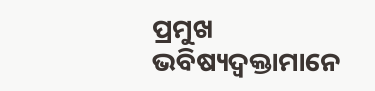ପ୍ରମୁଖ ଭବିଷ୍ୟଦ୍ବକ୍ତାମାନେ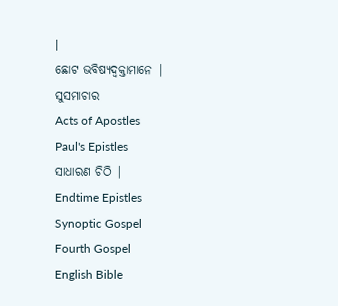|
ଛୋଟ ଭବିଷ୍ୟଦ୍ବକ୍ତାମାନେ |
ସୁସମାଚାର
Acts of Apostles
Paul's Epistles
ସାଧାରଣ ଚିଠି |
Endtime Epistles
Synoptic Gospel
Fourth Gospel
English Bible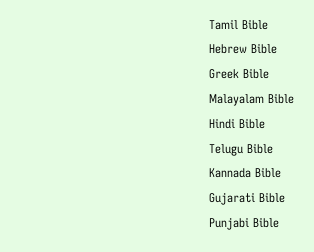Tamil Bible
Hebrew Bible
Greek Bible
Malayalam Bible
Hindi Bible
Telugu Bible
Kannada Bible
Gujarati Bible
Punjabi Bible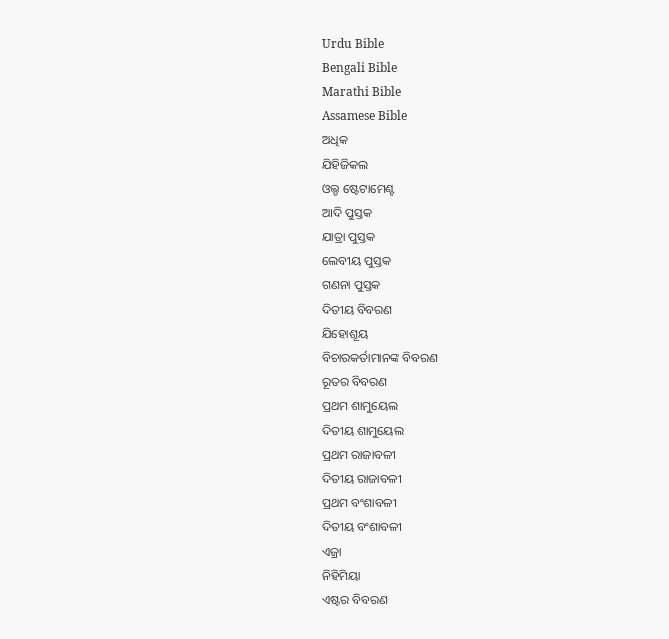Urdu Bible
Bengali Bible
Marathi Bible
Assamese Bible
ଅଧିକ
ଯିହିଜିକଲ
ଓଲ୍ଡ ଷ୍ଟେଟାମେଣ୍ଟ
ଆଦି ପୁସ୍ତକ
ଯାତ୍ରା ପୁସ୍ତକ
ଲେବୀୟ ପୁସ୍ତକ
ଗଣନା ପୁସ୍ତକ
ଦିତୀୟ ବିବରଣ
ଯିହୋଶୂୟ
ବିଚାରକର୍ତାମାନଙ୍କ ବିବରଣ
ରୂତର ବିବରଣ
ପ୍ରଥମ ଶାମୁୟେଲ
ଦିତୀୟ ଶାମୁୟେଲ
ପ୍ରଥମ ରାଜାବଳୀ
ଦିତୀୟ ରାଜାବଳୀ
ପ୍ରଥମ ବଂଶାବଳୀ
ଦିତୀୟ ବଂଶାବଳୀ
ଏଜ୍ରା
ନିହିମିୟା
ଏଷ୍ଟର ବିବରଣ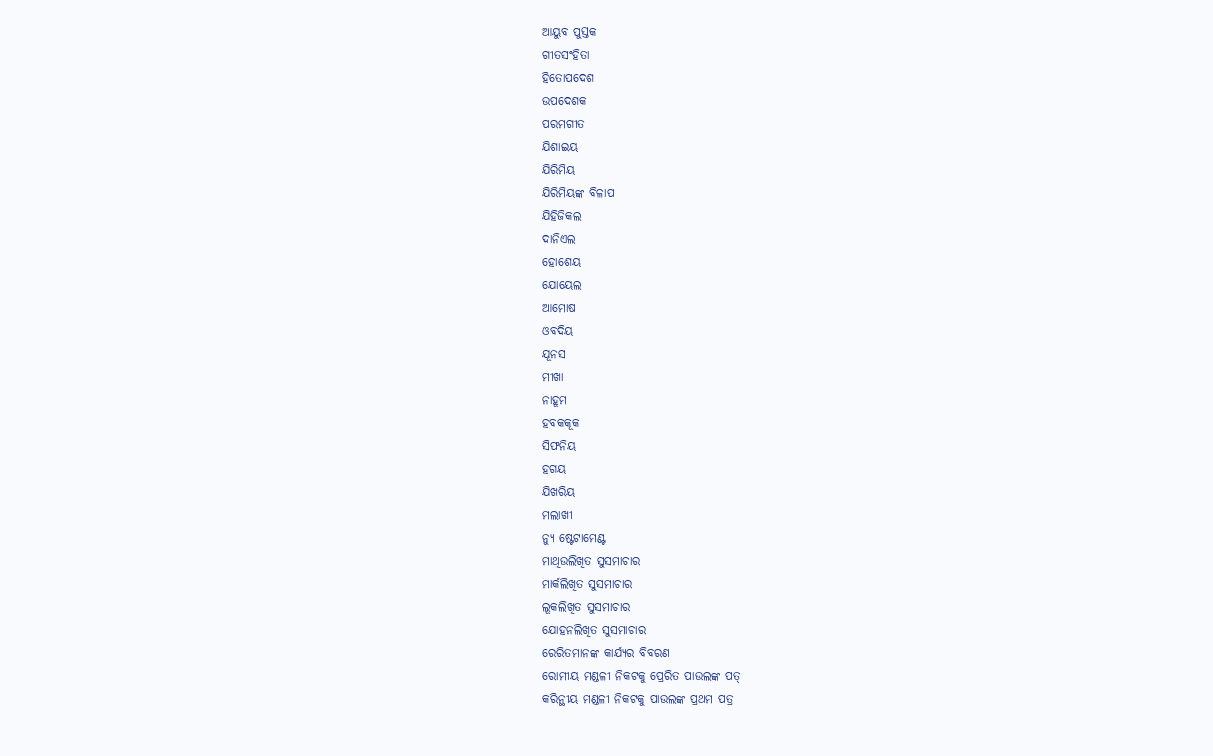ଆୟୁବ ପୁସ୍ତକ
ଗୀତସଂହିତା
ହିତୋପଦେଶ
ଉପଦେଶକ
ପରମଗୀତ
ଯିଶାଇୟ
ଯିରିମିୟ
ଯିରିମିୟଙ୍କ ବିଳାପ
ଯିହିଜିକଲ
ଦାନିଏଲ
ହୋଶେୟ
ଯୋୟେଲ
ଆମୋଷ
ଓବଦିୟ
ଯୂନସ
ମୀଖା
ନାହୂମ
ହବକକୂକ
ସିଫନିୟ
ହଗୟ
ଯିଖରିୟ
ମଲାଖୀ
ନ୍ୟୁ ଷ୍ଟେଟାମେଣ୍ଟ
ମାଥିଉଲିଖିତ ସୁସମାଚାର
ମାର୍କଲିଖିତ ସୁସମାଚାର
ଲୂକଲିଖିତ ସୁସମାଚାର
ଯୋହନଲିଖିତ ସୁସମାଚାର
ରେରିତମାନଙ୍କ କାର୍ଯ୍ୟର ବିବରଣ
ରୋମୀୟ ମଣ୍ଡଳୀ ନିକଟକୁ ପ୍ରେରିତ ପାଉଲଙ୍କ ପତ୍
କରିନ୍ଥୀୟ ମଣ୍ଡଳୀ ନିକଟକୁ ପାଉଲଙ୍କ ପ୍ରଥମ ପତ୍ର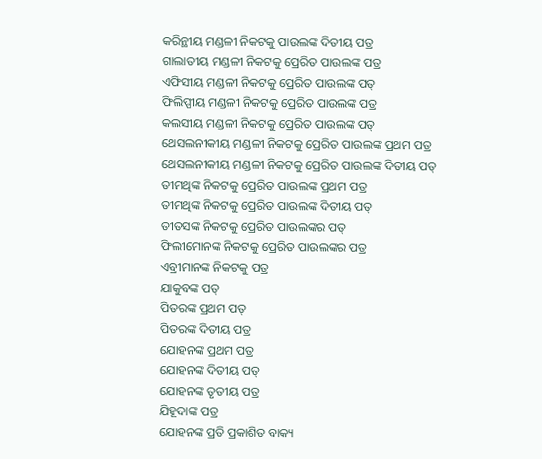କରିନ୍ଥୀୟ ମଣ୍ଡଳୀ ନିକଟକୁ ପାଉଲଙ୍କ ଦିତୀୟ ପତ୍ର
ଗାଲାତୀୟ ମଣ୍ଡଳୀ ନିକଟକୁ ପ୍ରେରିତ ପାଉଲଙ୍କ ପତ୍ର
ଏଫିସୀୟ ମଣ୍ଡଳୀ ନିକଟକୁ ପ୍ରେରିତ ପାଉଲଙ୍କ ପତ୍
ଫିଲିପ୍ପୀୟ ମଣ୍ଡଳୀ ନିକଟକୁ ପ୍ରେରିତ ପାଉଲଙ୍କ ପତ୍ର
କଲସୀୟ ମଣ୍ଡଳୀ ନିକଟକୁ ପ୍ରେରିତ ପାଉଲଙ୍କ ପତ୍
ଥେସଲନୀକୀୟ ମଣ୍ଡଳୀ ନିକଟକୁ ପ୍ରେରିତ ପାଉଲଙ୍କ ପ୍ରଥମ ପତ୍ର
ଥେସଲନୀକୀୟ ମଣ୍ଡଳୀ ନିକଟକୁ ପ୍ରେରିତ ପାଉଲଙ୍କ ଦିତୀୟ ପତ୍
ତୀମଥିଙ୍କ ନିକଟକୁ ପ୍ରେରିତ ପାଉଲଙ୍କ ପ୍ରଥମ ପତ୍ର
ତୀମଥିଙ୍କ ନିକଟକୁ ପ୍ରେରିତ ପାଉଲଙ୍କ ଦିତୀୟ ପତ୍
ତୀତସଙ୍କ ନିକଟକୁ ପ୍ରେରିତ ପାଉଲଙ୍କର ପତ୍
ଫିଲୀମୋନଙ୍କ ନିକଟକୁ ପ୍ରେରିତ ପାଉଲଙ୍କର ପତ୍ର
ଏବ୍ରୀମାନଙ୍କ ନିକଟକୁ ପତ୍ର
ଯାକୁବଙ୍କ ପତ୍
ପିତରଙ୍କ ପ୍ରଥମ ପତ୍
ପିତରଙ୍କ ଦିତୀୟ ପତ୍ର
ଯୋହନଙ୍କ ପ୍ରଥମ ପତ୍ର
ଯୋହନଙ୍କ ଦିତୀୟ ପତ୍
ଯୋହନଙ୍କ ତୃତୀୟ ପତ୍ର
ଯିହୂଦାଙ୍କ ପତ୍ର
ଯୋହନଙ୍କ ପ୍ରତି ପ୍ରକାଶିତ ବାକ୍ୟ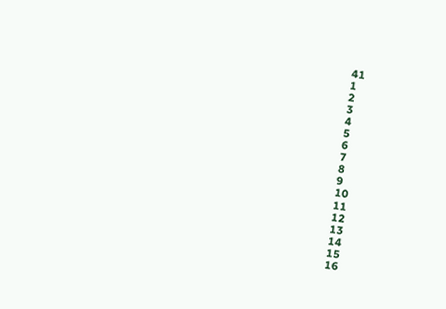41
1
2
3
4
5
6
7
8
9
10
11
12
13
14
15
16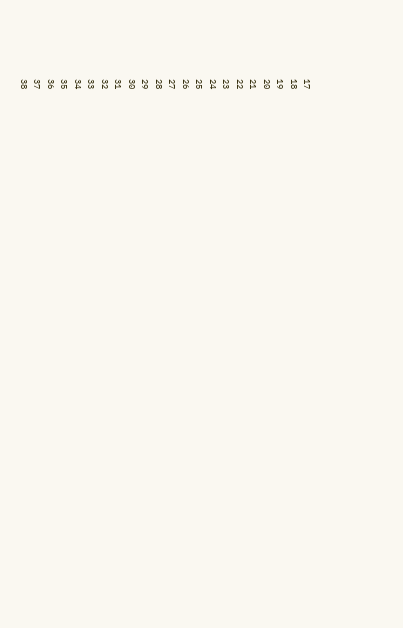17
18
19
20
21
22
23
24
25
26
27
28
29
30
31
32
33
34
35
36
37
38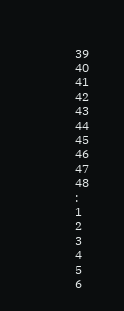39
40
41
42
43
44
45
46
47
48
:
1
2
3
4
5
6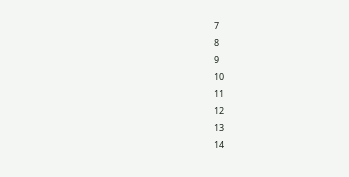7
8
9
10
11
12
13
14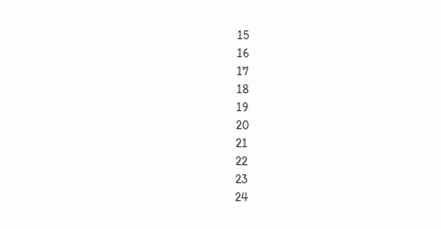15
16
17
18
19
20
21
22
23
24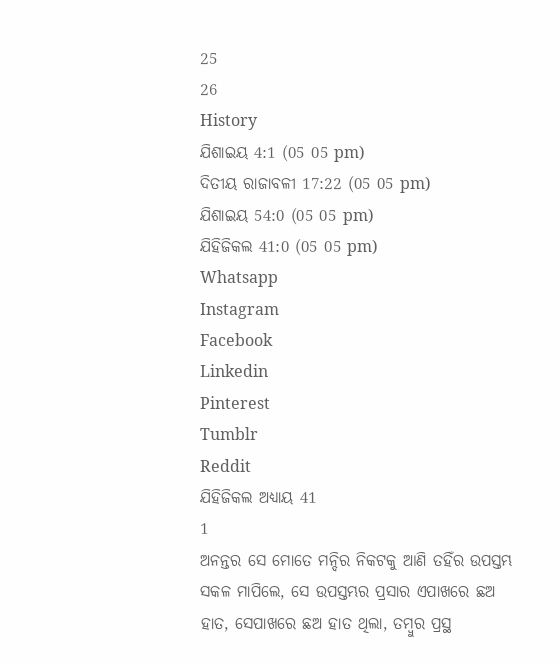25
26
History
ଯିଶାଇୟ 4:1 (05 05 pm)
ଦିତୀୟ ରାଜାବଳୀ 17:22 (05 05 pm)
ଯିଶାଇୟ 54:0 (05 05 pm)
ଯିହିଜିକଲ 41:0 (05 05 pm)
Whatsapp
Instagram
Facebook
Linkedin
Pinterest
Tumblr
Reddit
ଯିହିଜିକଲ ଅଧ୍ୟାୟ 41
1
ଅନନ୍ତର ସେ ମୋତେ ମନ୍ଦିର ନିକଟକୁ ଆଣି ତହିଁର ଉପସ୍ତମ୍ଭ ସକଳ ମାପିଲେ, ସେ ଉପସ୍ତମ୍ଭର ପ୍ରସାର ଏପାଖରେ ଛଅ ହାତ, ସେପାଖରେ ଛଅ ହାତ ଥିଲା, ତମ୍ଵୁର ପ୍ରସ୍ଥ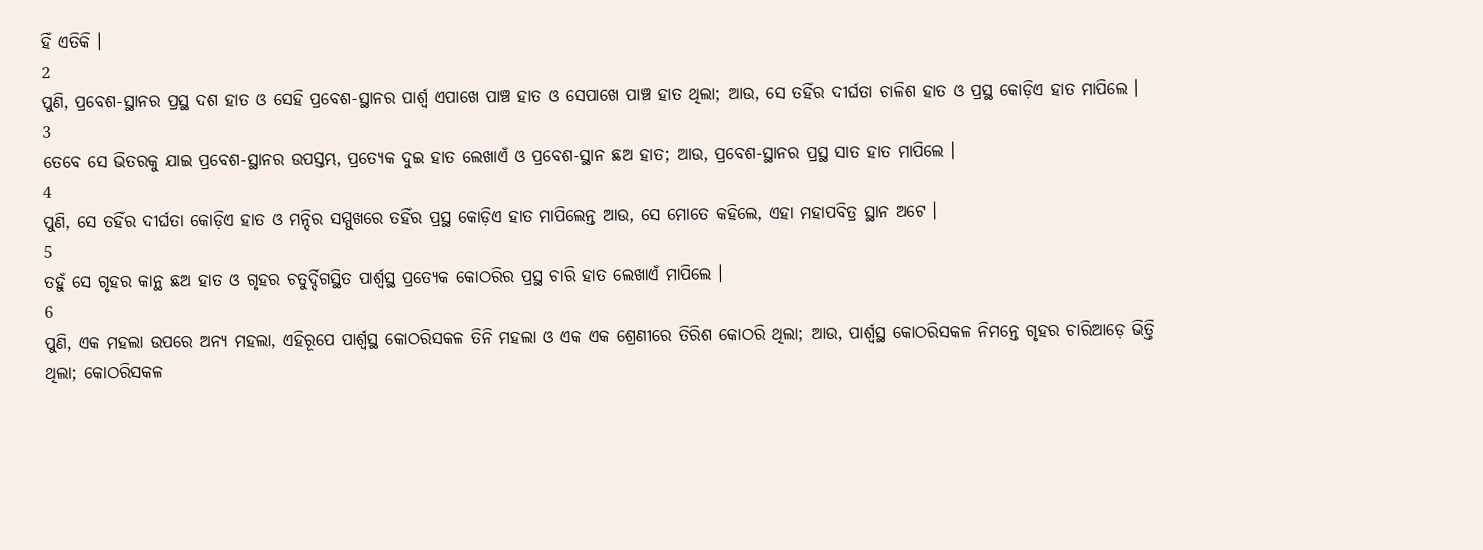ହିଁ ଏତିକି ।
2
ପୁଣି, ପ୍ରବେଶ-ସ୍ଥାନର ପ୍ରସ୍ଥ ଦଶ ହାତ ଓ ସେହି ପ୍ରବେଶ-ସ୍ଥାନର ପାର୍ଶ୍ଵ ଏପାଖେ ପାଞ୍ଚ ହାତ ଓ ସେପାଖେ ପାଞ୍ଚ ହାତ ଥିଲା; ଆଉ, ସେ ତହିଁର ଦୀର୍ଘତା ଚାଳିଶ ହାତ ଓ ପ୍ରସ୍ଥ କୋଡ଼ିଏ ହାତ ମାପିଲେ ।
3
ତେବେ ସେ ଭିତରକୁ ଯାଇ ପ୍ରବେଶ-ସ୍ଥାନର ଉପସ୍ତମ୍ଭ, ପ୍ରତ୍ୟେକ ଦୁଇ ହାତ ଲେଖାଏଁ ଓ ପ୍ରବେଶ-ସ୍ଥାନ ଛଅ ହାତ; ଆଉ, ପ୍ରବେଶ-ସ୍ଥାନର ପ୍ରସ୍ଥ ସାତ ହାତ ମାପିଲେ ।
4
ପୁଣି, ସେ ତହିଁର ଦୀର୍ଘତା କୋଡ଼ିଏ ହାତ ଓ ମନ୍ଦିର ସମ୍ମୁଖରେ ତହିଁର ପ୍ରସ୍ଥ କୋଡ଼ିଏ ହାତ ମାପିଲେନ୍ତ ଆଉ, ସେ ମୋତେ କହିଲେ, ଏହା ମହାପବିତ୍ର ସ୍ଥାନ ଅଟେ ।
5
ତହୁଁ ସେ ଗୃହର କାନ୍ଥ ଛଅ ହାତ ଓ ଗୃହର ଚତୁର୍ଦ୍ଦିଗସ୍ଥିତ ପାର୍ଶ୍ଵସ୍ଥ ପ୍ରତ୍ୟେକ କୋଠରିର ପ୍ରସ୍ଥ ଚାରି ହାତ ଲେଖାଏଁ ମାପିଲେ ।
6
ପୁଣି, ଏକ ମହଲା ଉପରେ ଅନ୍ୟ ମହଲା, ଏହିରୂପେ ପାର୍ଶ୍ଵସ୍ଥ କୋଠରିସକଳ ତିନି ମହଲା ଓ ଏକ ଏକ ଶ୍ରେଣୀରେ ତିରିଶ କୋଠରି ଥିଲା; ଆଉ, ପାର୍ଶ୍ଵସ୍ଥ କୋଠରିସକଳ ନିମନ୍ତେ ଗୃହର ଚାରିଆଡ଼େ ଭିତ୍ତି ଥିଲା; କୋଠରିସକଳ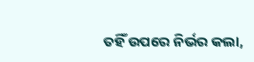ତହିଁ ଉପରେ ନିର୍ଭର କଲା,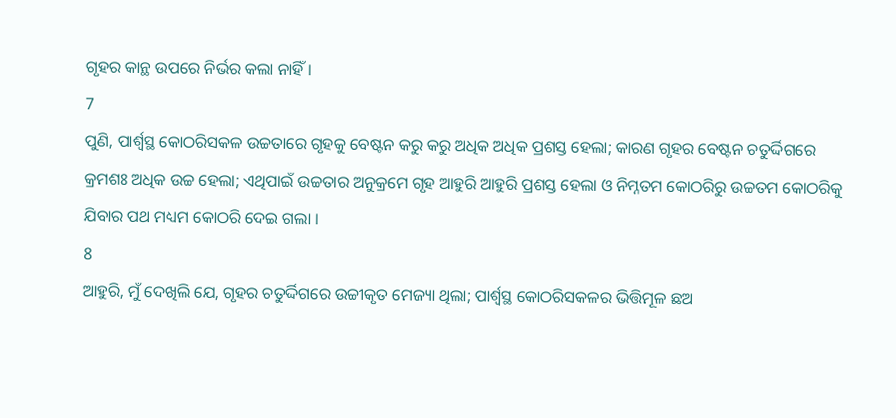ଗୃହର କାନ୍ଥ ଉପରେ ନିର୍ଭର କଲା ନାହିଁ ।
7
ପୁଣି, ପାର୍ଶ୍ଵସ୍ଥ କୋଠରିସକଳ ଉଚ୍ଚତାରେ ଗୃହକୁ ବେଷ୍ଟନ କରୁ କରୁ ଅଧିକ ଅଧିକ ପ୍ରଶସ୍ତ ହେଲା; କାରଣ ଗୃହର ବେଷ୍ଟନ ଚତୁର୍ଦ୍ଦିଗରେ କ୍ରମଶଃ ଅଧିକ ଉଚ୍ଚ ହେଲା; ଏଥିପାଇଁ ଉଚ୍ଚତାର ଅନୁକ୍ରମେ ଗୃହ ଆହୁରି ଆହୁରି ପ୍ରଶସ୍ତ ହେଲା ଓ ନିମ୍ନତମ କୋଠରିରୁ ଉଚ୍ଚତମ କୋଠରିକୁ ଯିବାର ପଥ ମଧ୍ୟମ କୋଠରି ଦେଇ ଗଲା ।
8
ଆହୁରି, ମୁଁ ଦେଖିଲି ଯେ, ଗୃହର ଚତୁର୍ଦ୍ଦିଗରେ ଉଚ୍ଚୀକୃତ ମେଜ୍ୟା ଥିଲା; ପାର୍ଶ୍ଵସ୍ଥ କୋଠରିସକଳର ଭିତ୍ତିମୂଳ ଛଅ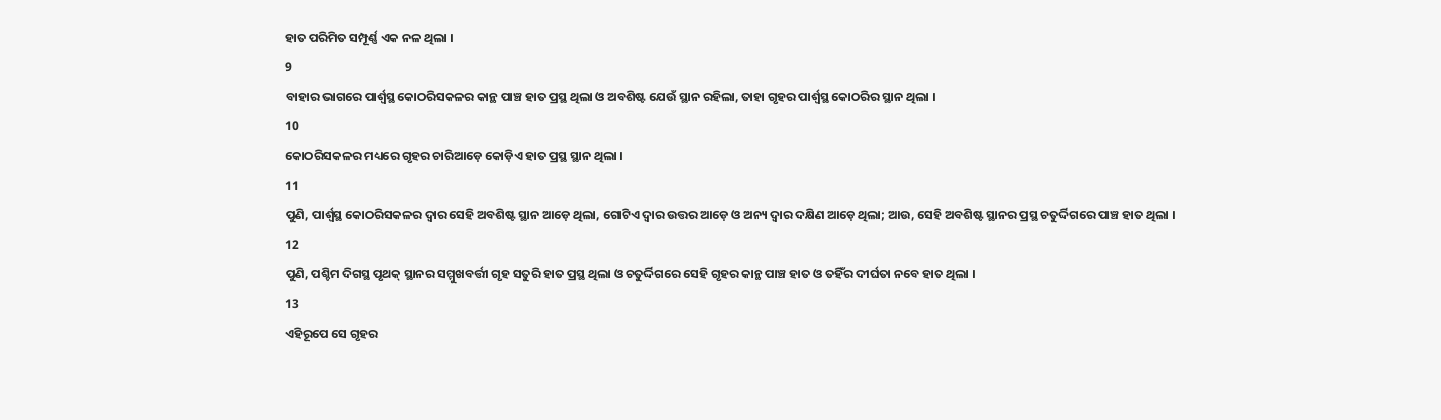ହାତ ପରିମିତ ସମ୍ପୂର୍ଣ୍ଣ ଏକ ନଳ ଥିଲା ।
9
ବାହାର ଭାଗରେ ପାର୍ଶ୍ଵସ୍ଥ କୋଠରିସକଳର କାନ୍ଥ ପାଞ୍ଚ ହାତ ପ୍ରସ୍ଥ ଥିଲା ଓ ଅବଶିଷ୍ଟ ଯେଉଁ ସ୍ଥାନ ରହିଲା, ତାହା ଗୃହର ପାର୍ଶ୍ଵସ୍ଥ କୋଠରିର ସ୍ଥାନ ଥିଲା ।
10
କୋଠରିସକଳର ମଧ୍ୟରେ ଗୃହର ଚାରିଆଡ଼େ କୋଡ଼ିଏ ହାତ ପ୍ରସ୍ଥ ସ୍ଥାନ ଥିଲା ।
11
ପୁଣି, ପାର୍ଶ୍ଵସ୍ଥ କୋଠରିସକଳର ଦ୍ଵାର ସେହି ଅବଶିଷ୍ଟ ସ୍ଥାନ ଆଡ଼େ ଥିଲା, ଗୋଟିଏ ଦ୍ଵାର ଉତ୍ତର ଆଡ଼େ ଓ ଅନ୍ୟ ଦ୍ଵାର ଦକ୍ଷିଣ ଆଡ଼େ ଥିଲା; ଆଉ, ସେହି ଅବଶିଷ୍ଟ ସ୍ଥାନର ପ୍ରସ୍ଥ ଚତୁର୍ଦ୍ଦିଗରେ ପାଞ୍ଚ ହାତ ଥିଲା ।
12
ପୁଣି, ପଶ୍ଚିମ ଦିଗସ୍ଥ ପୃଥକ୍ ସ୍ଥାନର ସମ୍ମୁଖବର୍ତ୍ତୀ ଗୃହ ସତୁରି ହାତ ପ୍ରସ୍ଥ ଥିଲା ଓ ଚତୁର୍ଦ୍ଦିଗରେ ସେହି ଗୃହର କାନ୍ଥ ପାଞ୍ଚ ହାତ ଓ ତହିଁର ଦୀର୍ଘତା ନବେ ହାତ ଥିଲା ।
13
ଏହିରୂପେ ସେ ଗୃହର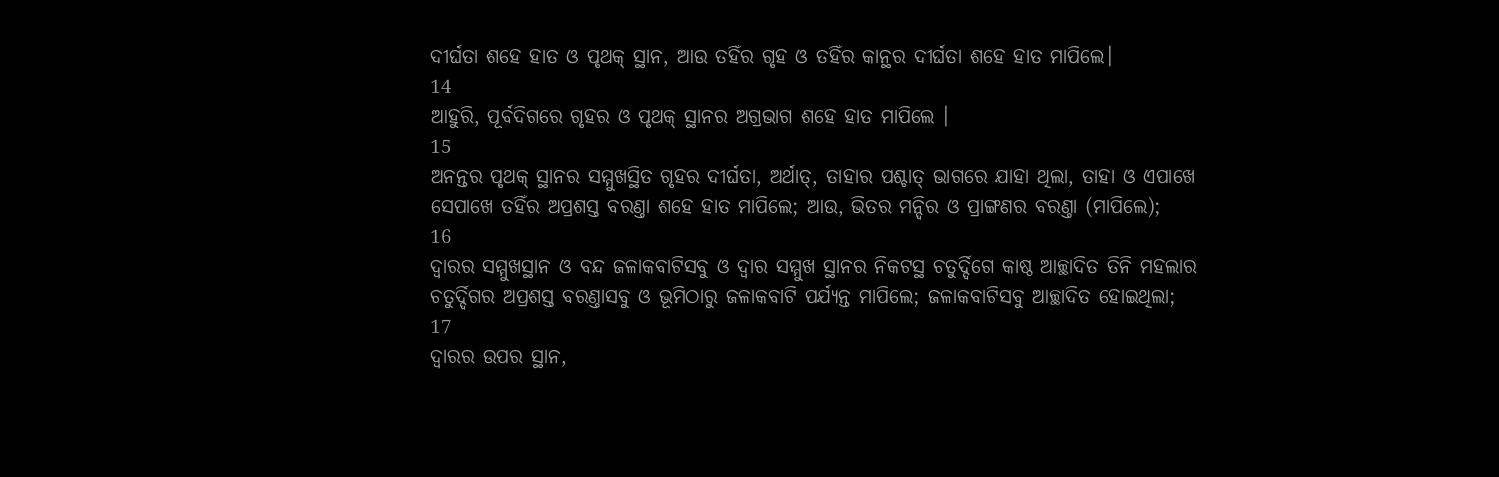ଦୀର୍ଘତା ଶହେ ହାତ ଓ ପୃଥକ୍ ସ୍ଥାନ, ଆଉ ତହିଁର ଗୃହ ଓ ତହିଁର କାନ୍ଥର ଦୀର୍ଘତା ଶହେ ହାତ ମାପିଲେ।
14
ଆହୁରି, ପୂର୍ବଦିଗରେ ଗୃହର ଓ ପୃଥକ୍ ସ୍ଥାନର ଅଗ୍ରଭାଗ ଶହେ ହାତ ମାପିଲେ ।
15
ଅନନ୍ତର ପୃଥକ୍ ସ୍ଥାନର ସମ୍ମୁଖସ୍ଥିତ ଗୃହର ଦୀର୍ଘତା, ଅର୍ଥାତ୍, ତାହାର ପଶ୍ଚାତ୍ ଭାଗରେ ଯାହା ଥିଲା, ତାହା ଓ ଏପାଖେ ସେପାଖେ ତହିଁର ଅପ୍ରଶସ୍ତ ବରଣ୍ତା ଶହେ ହାତ ମାପିଲେ; ଆଉ, ଭିତର ମନ୍ଦିର ଓ ପ୍ରାଙ୍ଗଣର ବରଣ୍ତା (ମାପିଲେ);
16
ଦ୍ଵାରର ସମ୍ମୁଖସ୍ଥାନ ଓ ବନ୍ଦ ଜଳାକବାଟିସବୁ ଓ ଦ୍ଵାର ସମ୍ମୁଖ ସ୍ଥାନର ନିକଟସ୍ଥ ଚତୁର୍ଦ୍ଦିଗେ କାଷ୍ଠ ଆଚ୍ଛାଦିତ ତିନି ମହଲାର ଚତୁର୍ଦ୍ଦିଗର ଅପ୍ରଶସ୍ତ ବରଣ୍ତାସବୁ ଓ ଭୂମିଠାରୁ ଜଳାକବାଟି ପର୍ଯ୍ୟନ୍ତ ମାପିଲେ; ଜଳାକବାଟିସବୁ ଆଚ୍ଛାଦିତ ହୋଇଥିଲା;
17
ଦ୍ଵାରର ଉପର ସ୍ଥାନ,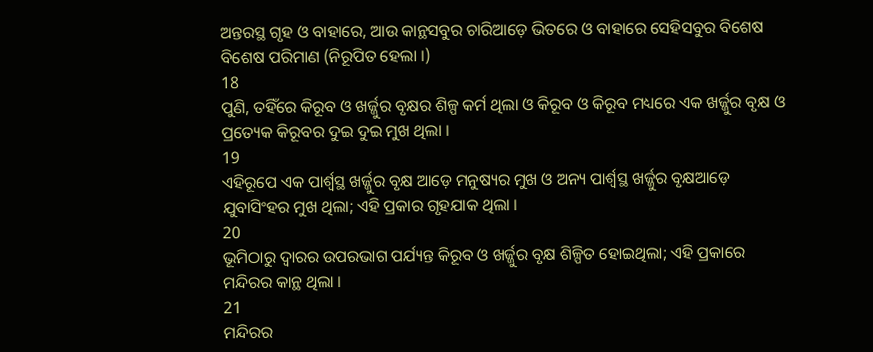ଅନ୍ତରସ୍ଥ ଗୃହ ଓ ବାହାରେ, ଆଉ କାନ୍ଥସବୁର ଚାରିଆଡ଼େ ଭିତରେ ଓ ବାହାରେ ସେହିସବୁର ବିଶେଷ ବିଶେଷ ପରିମାଣ (ନିରୂପିତ ହେଲା ।)
18
ପୁଣି, ତହିଁରେ କିରୂବ ଓ ଖର୍ଜ୍ଜୁର ବୃକ୍ଷର ଶିଳ୍ପ କର୍ମ ଥିଲା ଓ କିରୂବ ଓ କିରୂବ ମଧ୍ୟରେ ଏକ ଖର୍ଜ୍ଜୁର ବୃକ୍ଷ ଓ ପ୍ରତ୍ୟେକ କିରୂବର ଦୁଇ ଦୁଇ ମୁଖ ଥିଲା ।
19
ଏହିରୂପେ ଏକ ପାର୍ଶ୍ଵସ୍ଥ ଖର୍ଜ୍ଜୁର ବୃକ୍ଷ ଆଡ଼େ ମନୁଷ୍ୟର ମୁଖ ଓ ଅନ୍ୟ ପାର୍ଶ୍ଵସ୍ଥ ଖର୍ଜ୍ଜୁର ବୃକ୍ଷଆଡ଼େ ଯୁବାସିଂହର ମୁଖ ଥିଲା; ଏହି ପ୍ରକାର ଗୃହଯାକ ଥିଲା ।
20
ଭୂମିଠାରୁ ଦ୍ଵାରର ଉପରଭାଗ ପର୍ଯ୍ୟନ୍ତ କିରୂବ ଓ ଖର୍ଜ୍ଜୁର ବୃକ୍ଷ ଶିଳ୍ପିତ ହୋଇଥିଲା; ଏହି ପ୍ରକାରେ ମନ୍ଦିରର କାନ୍ଥ ଥିଲା ।
21
ମନ୍ଦିରର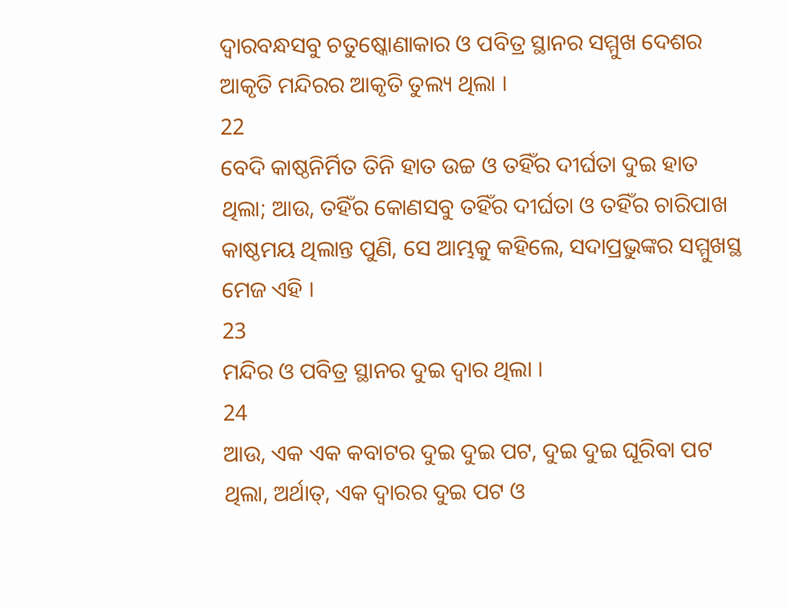ଦ୍ଵାରବନ୍ଧସବୁ ଚତୁଷ୍କୋଣାକାର ଓ ପବିତ୍ର ସ୍ଥାନର ସମ୍ମୁଖ ଦେଶର ଆକୃତି ମନ୍ଦିରର ଆକୃତି ତୁଲ୍ୟ ଥିଲା ।
22
ବେଦି କାଷ୍ଠନିର୍ମିତ ତିନି ହାତ ଉଚ୍ଚ ଓ ତହିଁର ଦୀର୍ଘତା ଦୁଇ ହାତ ଥିଲା; ଆଉ, ତହିଁର କୋଣସବୁ ତହିଁର ଦୀର୍ଘତା ଓ ତହିଁର ଚାରିପାଖ କାଷ୍ଠମୟ ଥିଲାନ୍ତ ପୁଣି, ସେ ଆମ୍ଭକୁ କହିଲେ, ସଦାପ୍ରଭୁଙ୍କର ସମ୍ମୁଖସ୍ଥ ମେଜ ଏହି ।
23
ମନ୍ଦିର ଓ ପବିତ୍ର ସ୍ଥାନର ଦୁଇ ଦ୍ଵାର ଥିଲା ।
24
ଆଉ, ଏକ ଏକ କବାଟର ଦୁଇ ଦୁଇ ପଟ, ଦୁଇ ଦୁଇ ଘୂରିବା ପଟ ଥିଲା, ଅର୍ଥାତ୍, ଏକ ଦ୍ଵାରର ଦୁଇ ପଟ ଓ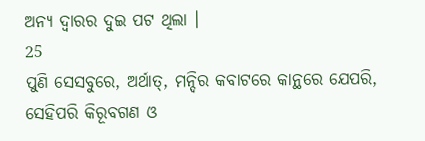ଅନ୍ୟ ଦ୍ଵାରର ଦୁଇ ପଟ ଥିଲା ।
25
ପୁଣି ସେସବୁରେ, ଅର୍ଥାତ୍, ମନ୍ଦିର କବାଟରେ କାନ୍ଥରେ ଯେପରି, ସେହିପରି କିରୂବଗଣ ଓ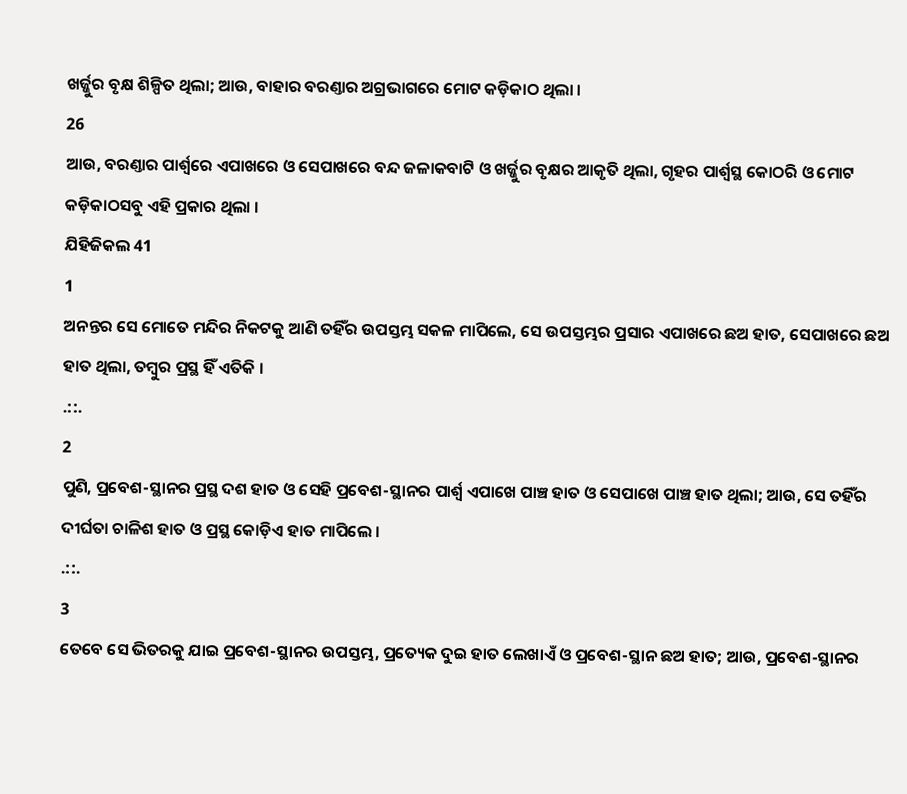ଖର୍ଜ୍ଜୁର ବୃକ୍ଷ ଶିଳ୍ପିତ ଥିଲା; ଆଉ, ବାହାର ବରଣ୍ତାର ଅଗ୍ରଭାଗରେ ମୋଟ କଡ଼ିକାଠ ଥିଲା ।
26
ଆଉ, ବରଣ୍ତାର ପାର୍ଶ୍ଵରେ ଏପାଖରେ ଓ ସେପାଖରେ ବନ୍ଦ ଜଳାକବାଟି ଓ ଖର୍ଜ୍ଜୁର ବୃକ୍ଷର ଆକୃତି ଥିଲା, ଗୃହର ପାର୍ଶ୍ଵସ୍ଥ କୋଠରି ଓ ମୋଟ କଡ଼ିକାଠସବୁ ଏହି ପ୍ରକାର ଥିଲା ।
ଯିହିଜିକଲ 41
1
ଅନନ୍ତର ସେ ମୋତେ ମନ୍ଦିର ନିକଟକୁ ଆଣି ତହିଁର ଉପସ୍ତମ୍ଭ ସକଳ ମାପିଲେ, ସେ ଉପସ୍ତମ୍ଭର ପ୍ରସାର ଏପାଖରେ ଛଅ ହାତ, ସେପାଖରେ ଛଅ ହାତ ଥିଲା, ତମ୍ଵୁର ପ୍ରସ୍ଥ ହିଁ ଏତିକି ।
.::.
2
ପୁଣି, ପ୍ରବେଶ-ସ୍ଥାନର ପ୍ରସ୍ଥ ଦଶ ହାତ ଓ ସେହି ପ୍ରବେଶ-ସ୍ଥାନର ପାର୍ଶ୍ଵ ଏପାଖେ ପାଞ୍ଚ ହାତ ଓ ସେପାଖେ ପାଞ୍ଚ ହାତ ଥିଲା; ଆଉ, ସେ ତହିଁର ଦୀର୍ଘତା ଚାଳିଶ ହାତ ଓ ପ୍ରସ୍ଥ କୋଡ଼ିଏ ହାତ ମାପିଲେ ।
.::.
3
ତେବେ ସେ ଭିତରକୁ ଯାଇ ପ୍ରବେଶ-ସ୍ଥାନର ଉପସ୍ତମ୍ଭ, ପ୍ରତ୍ୟେକ ଦୁଇ ହାତ ଲେଖାଏଁ ଓ ପ୍ରବେଶ-ସ୍ଥାନ ଛଅ ହାତ; ଆଉ, ପ୍ରବେଶ-ସ୍ଥାନର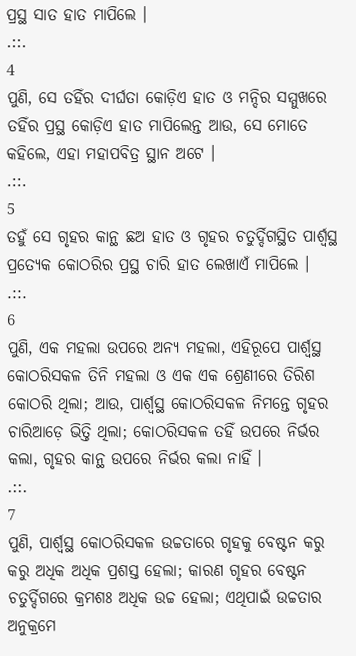ପ୍ରସ୍ଥ ସାତ ହାତ ମାପିଲେ ।
.::.
4
ପୁଣି, ସେ ତହିଁର ଦୀର୍ଘତା କୋଡ଼ିଏ ହାତ ଓ ମନ୍ଦିର ସମ୍ମୁଖରେ ତହିଁର ପ୍ରସ୍ଥ କୋଡ଼ିଏ ହାତ ମାପିଲେନ୍ତ ଆଉ, ସେ ମୋତେ କହିଲେ, ଏହା ମହାପବିତ୍ର ସ୍ଥାନ ଅଟେ ।
.::.
5
ତହୁଁ ସେ ଗୃହର କାନ୍ଥ ଛଅ ହାତ ଓ ଗୃହର ଚତୁର୍ଦ୍ଦିଗସ୍ଥିତ ପାର୍ଶ୍ଵସ୍ଥ ପ୍ରତ୍ୟେକ କୋଠରିର ପ୍ରସ୍ଥ ଚାରି ହାତ ଲେଖାଏଁ ମାପିଲେ ।
.::.
6
ପୁଣି, ଏକ ମହଲା ଉପରେ ଅନ୍ୟ ମହଲା, ଏହିରୂପେ ପାର୍ଶ୍ଵସ୍ଥ କୋଠରିସକଳ ତିନି ମହଲା ଓ ଏକ ଏକ ଶ୍ରେଣୀରେ ତିରିଶ କୋଠରି ଥିଲା; ଆଉ, ପାର୍ଶ୍ଵସ୍ଥ କୋଠରିସକଳ ନିମନ୍ତେ ଗୃହର ଚାରିଆଡ଼େ ଭିତ୍ତି ଥିଲା; କୋଠରିସକଳ ତହିଁ ଉପରେ ନିର୍ଭର କଲା, ଗୃହର କାନ୍ଥ ଉପରେ ନିର୍ଭର କଲା ନାହିଁ ।
.::.
7
ପୁଣି, ପାର୍ଶ୍ଵସ୍ଥ କୋଠରିସକଳ ଉଚ୍ଚତାରେ ଗୃହକୁ ବେଷ୍ଟନ କରୁ କରୁ ଅଧିକ ଅଧିକ ପ୍ରଶସ୍ତ ହେଲା; କାରଣ ଗୃହର ବେଷ୍ଟନ ଚତୁର୍ଦ୍ଦିଗରେ କ୍ରମଶଃ ଅଧିକ ଉଚ୍ଚ ହେଲା; ଏଥିପାଇଁ ଉଚ୍ଚତାର ଅନୁକ୍ରମେ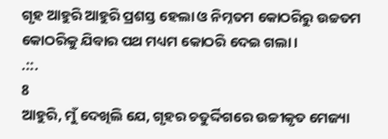ଗୃହ ଆହୁରି ଆହୁରି ପ୍ରଶସ୍ତ ହେଲା ଓ ନିମ୍ନତମ କୋଠରିରୁ ଉଚ୍ଚତମ କୋଠରିକୁ ଯିବାର ପଥ ମଧ୍ୟମ କୋଠରି ଦେଇ ଗଲା ।
.::.
8
ଆହୁରି, ମୁଁ ଦେଖିଲି ଯେ, ଗୃହର ଚତୁର୍ଦ୍ଦିଗରେ ଉଚ୍ଚୀକୃତ ମେଜ୍ୟା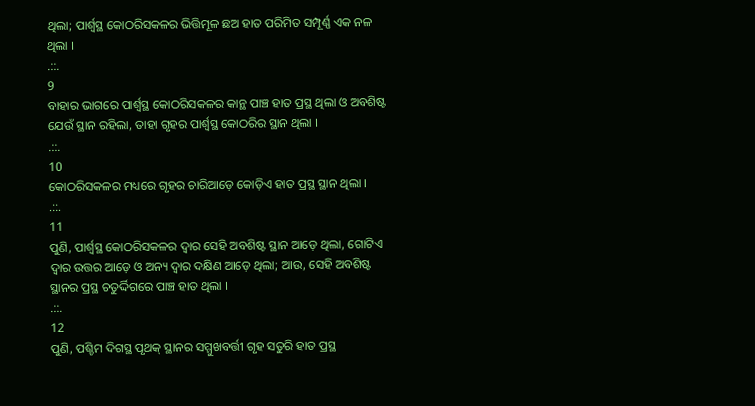ଥିଲା; ପାର୍ଶ୍ଵସ୍ଥ କୋଠରିସକଳର ଭିତ୍ତିମୂଳ ଛଅ ହାତ ପରିମିତ ସମ୍ପୂର୍ଣ୍ଣ ଏକ ନଳ ଥିଲା ।
.::.
9
ବାହାର ଭାଗରେ ପାର୍ଶ୍ଵସ୍ଥ କୋଠରିସକଳର କାନ୍ଥ ପାଞ୍ଚ ହାତ ପ୍ରସ୍ଥ ଥିଲା ଓ ଅବଶିଷ୍ଟ ଯେଉଁ ସ୍ଥାନ ରହିଲା, ତାହା ଗୃହର ପାର୍ଶ୍ଵସ୍ଥ କୋଠରିର ସ୍ଥାନ ଥିଲା ।
.::.
10
କୋଠରିସକଳର ମଧ୍ୟରେ ଗୃହର ଚାରିଆଡ଼େ କୋଡ଼ିଏ ହାତ ପ୍ରସ୍ଥ ସ୍ଥାନ ଥିଲା ।
.::.
11
ପୁଣି, ପାର୍ଶ୍ଵସ୍ଥ କୋଠରିସକଳର ଦ୍ଵାର ସେହି ଅବଶିଷ୍ଟ ସ୍ଥାନ ଆଡ଼େ ଥିଲା, ଗୋଟିଏ ଦ୍ଵାର ଉତ୍ତର ଆଡ଼େ ଓ ଅନ୍ୟ ଦ୍ଵାର ଦକ୍ଷିଣ ଆଡ଼େ ଥିଲା; ଆଉ, ସେହି ଅବଶିଷ୍ଟ ସ୍ଥାନର ପ୍ରସ୍ଥ ଚତୁର୍ଦ୍ଦିଗରେ ପାଞ୍ଚ ହାତ ଥିଲା ।
.::.
12
ପୁଣି, ପଶ୍ଚିମ ଦିଗସ୍ଥ ପୃଥକ୍ ସ୍ଥାନର ସମ୍ମୁଖବର୍ତ୍ତୀ ଗୃହ ସତୁରି ହାତ ପ୍ରସ୍ଥ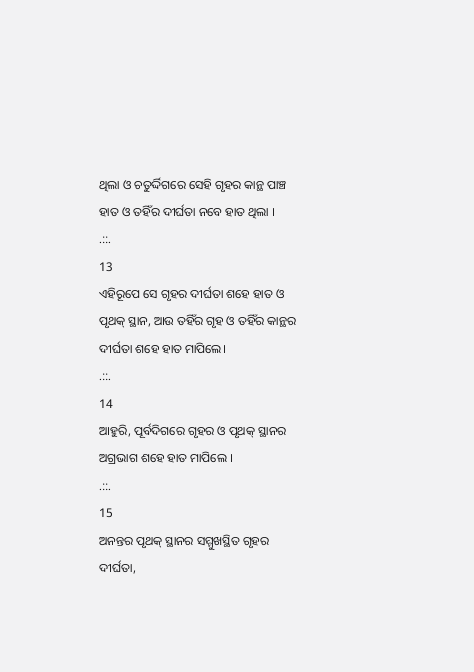ଥିଲା ଓ ଚତୁର୍ଦ୍ଦିଗରେ ସେହି ଗୃହର କାନ୍ଥ ପାଞ୍ଚ ହାତ ଓ ତହିଁର ଦୀର୍ଘତା ନବେ ହାତ ଥିଲା ।
.::.
13
ଏହିରୂପେ ସେ ଗୃହର ଦୀର୍ଘତା ଶହେ ହାତ ଓ ପୃଥକ୍ ସ୍ଥାନ, ଆଉ ତହିଁର ଗୃହ ଓ ତହିଁର କାନ୍ଥର ଦୀର୍ଘତା ଶହେ ହାତ ମାପିଲେ।
.::.
14
ଆହୁରି, ପୂର୍ବଦିଗରେ ଗୃହର ଓ ପୃଥକ୍ ସ୍ଥାନର ଅଗ୍ରଭାଗ ଶହେ ହାତ ମାପିଲେ ।
.::.
15
ଅନନ୍ତର ପୃଥକ୍ ସ୍ଥାନର ସମ୍ମୁଖସ୍ଥିତ ଗୃହର ଦୀର୍ଘତା,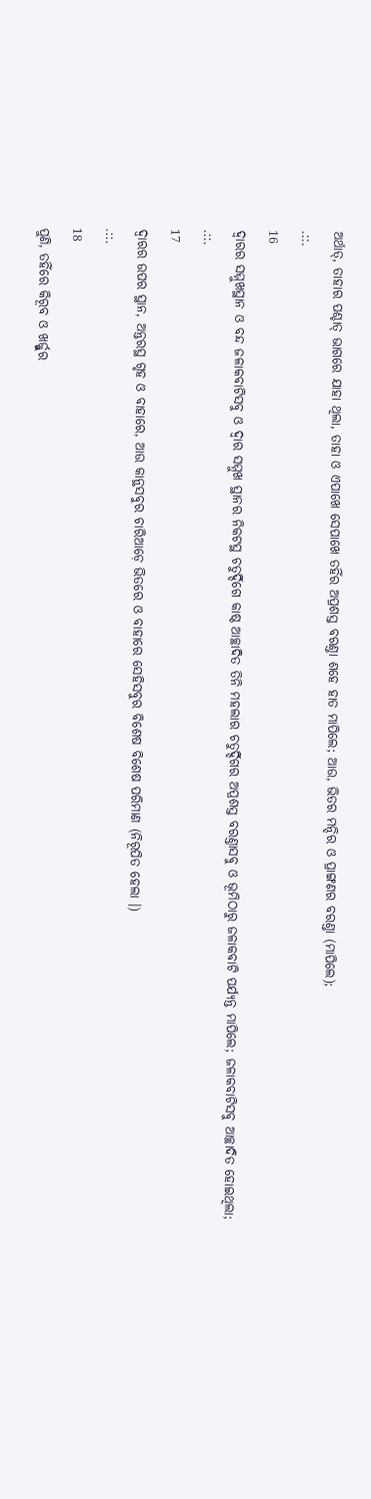ଅର୍ଥାତ୍, ତାହାର ପଶ୍ଚାତ୍ ଭାଗରେ ଯାହା ଥିଲା, ତାହା ଓ ଏପାଖେ ସେପାଖେ ତହିଁର ଅପ୍ରଶସ୍ତ ବରଣ୍ତା ଶହେ ହାତ ମାପିଲେ; ଆଉ, ଭିତର ମନ୍ଦିର ଓ ପ୍ରାଙ୍ଗଣର ବରଣ୍ତା (ମାପିଲେ);
.::.
16
ଦ୍ଵାରର ସମ୍ମୁଖସ୍ଥାନ ଓ ବନ୍ଦ ଜଳାକବାଟିସବୁ ଓ ଦ୍ଵାର ସମ୍ମୁଖ ସ୍ଥାନର ନିକଟସ୍ଥ ଚତୁର୍ଦ୍ଦିଗେ କାଷ୍ଠ ଆଚ୍ଛାଦିତ ତିନି ମହଲାର ଚତୁର୍ଦ୍ଦିଗର ଅପ୍ରଶସ୍ତ ବରଣ୍ତାସବୁ ଓ ଭୂମିଠାରୁ ଜଳାକବାଟି ପର୍ଯ୍ୟନ୍ତ ମାପିଲେ; ଜଳାକବାଟିସବୁ ଆଚ୍ଛାଦିତ ହୋଇଥିଲା;
.::.
17
ଦ୍ଵାରର ଉପର ସ୍ଥାନ, ଅନ୍ତରସ୍ଥ ଗୃହ ଓ ବାହାରେ, ଆଉ କାନ୍ଥସବୁର ଚାରିଆଡ଼େ ଭିତରେ ଓ ବାହାରେ ସେହିସବୁର ବିଶେଷ ବିଶେଷ ପରିମାଣ (ନିରୂପିତ ହେଲା ।)
.::.
18
ପୁଣି, ତହିଁରେ କିରୂବ ଓ ଖର୍ଜ୍ଜୁର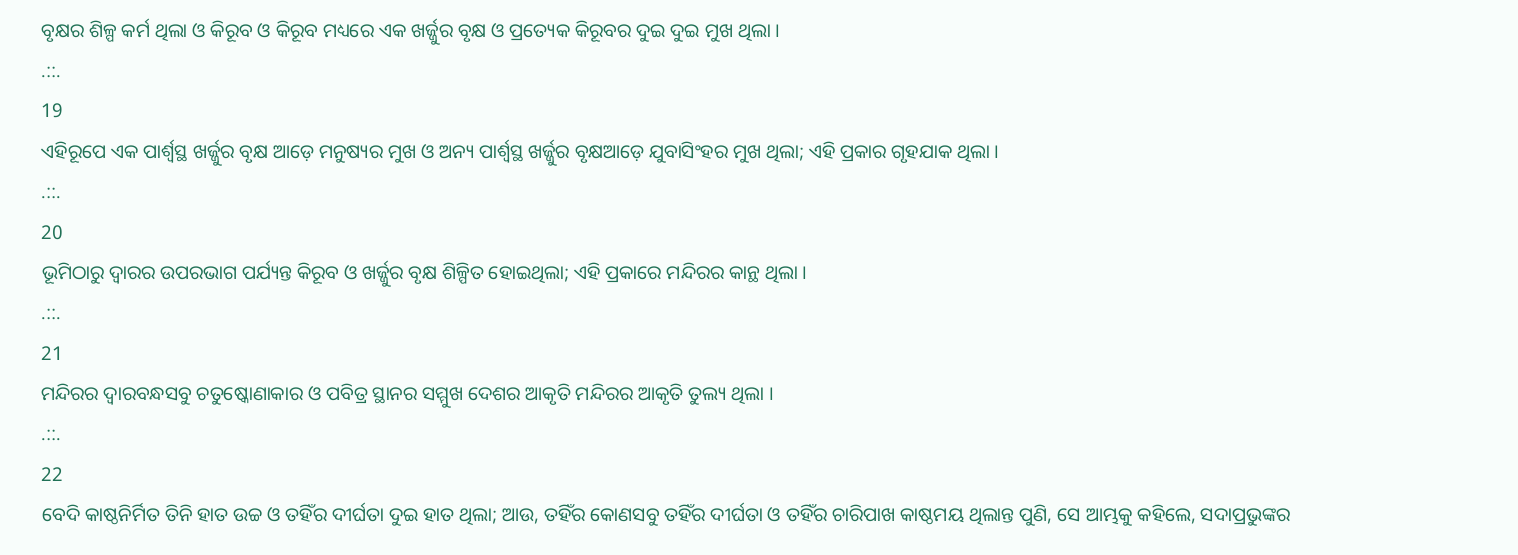ବୃକ୍ଷର ଶିଳ୍ପ କର୍ମ ଥିଲା ଓ କିରୂବ ଓ କିରୂବ ମଧ୍ୟରେ ଏକ ଖର୍ଜ୍ଜୁର ବୃକ୍ଷ ଓ ପ୍ରତ୍ୟେକ କିରୂବର ଦୁଇ ଦୁଇ ମୁଖ ଥିଲା ।
.::.
19
ଏହିରୂପେ ଏକ ପାର୍ଶ୍ଵସ୍ଥ ଖର୍ଜ୍ଜୁର ବୃକ୍ଷ ଆଡ଼େ ମନୁଷ୍ୟର ମୁଖ ଓ ଅନ୍ୟ ପାର୍ଶ୍ଵସ୍ଥ ଖର୍ଜ୍ଜୁର ବୃକ୍ଷଆଡ଼େ ଯୁବାସିଂହର ମୁଖ ଥିଲା; ଏହି ପ୍ରକାର ଗୃହଯାକ ଥିଲା ।
.::.
20
ଭୂମିଠାରୁ ଦ୍ଵାରର ଉପରଭାଗ ପର୍ଯ୍ୟନ୍ତ କିରୂବ ଓ ଖର୍ଜ୍ଜୁର ବୃକ୍ଷ ଶିଳ୍ପିତ ହୋଇଥିଲା; ଏହି ପ୍ରକାରେ ମନ୍ଦିରର କାନ୍ଥ ଥିଲା ।
.::.
21
ମନ୍ଦିରର ଦ୍ଵାରବନ୍ଧସବୁ ଚତୁଷ୍କୋଣାକାର ଓ ପବିତ୍ର ସ୍ଥାନର ସମ୍ମୁଖ ଦେଶର ଆକୃତି ମନ୍ଦିରର ଆକୃତି ତୁଲ୍ୟ ଥିଲା ।
.::.
22
ବେଦି କାଷ୍ଠନିର୍ମିତ ତିନି ହାତ ଉଚ୍ଚ ଓ ତହିଁର ଦୀର୍ଘତା ଦୁଇ ହାତ ଥିଲା; ଆଉ, ତହିଁର କୋଣସବୁ ତହିଁର ଦୀର୍ଘତା ଓ ତହିଁର ଚାରିପାଖ କାଷ୍ଠମୟ ଥିଲାନ୍ତ ପୁଣି, ସେ ଆମ୍ଭକୁ କହିଲେ, ସଦାପ୍ରଭୁଙ୍କର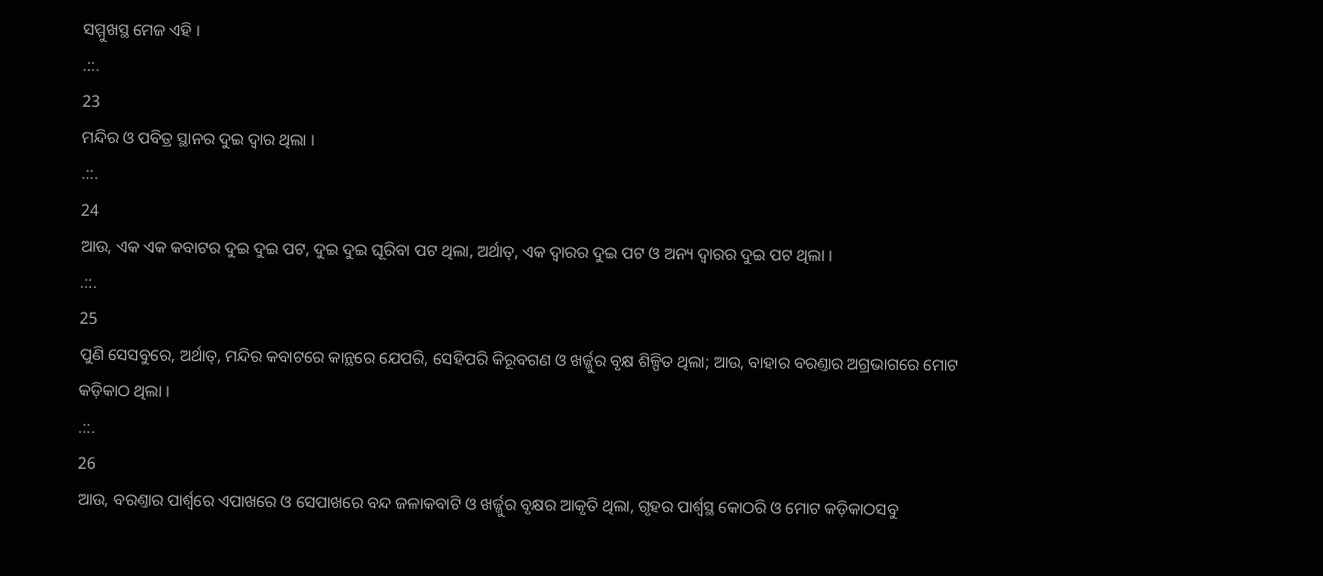ସମ୍ମୁଖସ୍ଥ ମେଜ ଏହି ।
.::.
23
ମନ୍ଦିର ଓ ପବିତ୍ର ସ୍ଥାନର ଦୁଇ ଦ୍ଵାର ଥିଲା ।
.::.
24
ଆଉ, ଏକ ଏକ କବାଟର ଦୁଇ ଦୁଇ ପଟ, ଦୁଇ ଦୁଇ ଘୂରିବା ପଟ ଥିଲା, ଅର୍ଥାତ୍, ଏକ ଦ୍ଵାରର ଦୁଇ ପଟ ଓ ଅନ୍ୟ ଦ୍ଵାରର ଦୁଇ ପଟ ଥିଲା ।
.::.
25
ପୁଣି ସେସବୁରେ, ଅର୍ଥାତ୍, ମନ୍ଦିର କବାଟରେ କାନ୍ଥରେ ଯେପରି, ସେହିପରି କିରୂବଗଣ ଓ ଖର୍ଜ୍ଜୁର ବୃକ୍ଷ ଶିଳ୍ପିତ ଥିଲା; ଆଉ, ବାହାର ବରଣ୍ତାର ଅଗ୍ରଭାଗରେ ମୋଟ କଡ଼ିକାଠ ଥିଲା ।
.::.
26
ଆଉ, ବରଣ୍ତାର ପାର୍ଶ୍ଵରେ ଏପାଖରେ ଓ ସେପାଖରେ ବନ୍ଦ ଜଳାକବାଟି ଓ ଖର୍ଜ୍ଜୁର ବୃକ୍ଷର ଆକୃତି ଥିଲା, ଗୃହର ପାର୍ଶ୍ଵସ୍ଥ କୋଠରି ଓ ମୋଟ କଡ଼ିକାଠସବୁ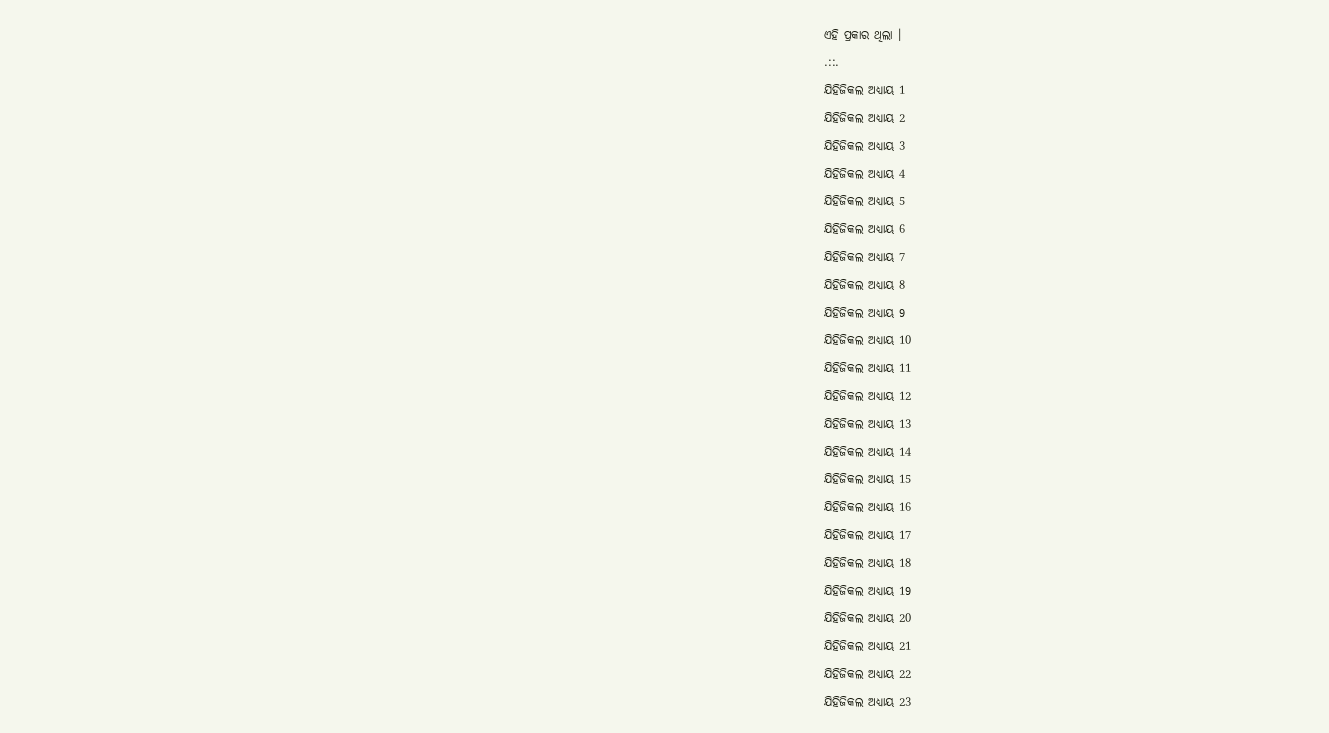ଏହି ପ୍ରକାର ଥିଲା ।
.::.
ଯିହିଜିକଲ ଅଧ୍ୟାୟ 1
ଯିହିଜିକଲ ଅଧ୍ୟାୟ 2
ଯିହିଜିକଲ ଅଧ୍ୟାୟ 3
ଯିହିଜିକଲ ଅଧ୍ୟାୟ 4
ଯିହିଜିକଲ ଅଧ୍ୟାୟ 5
ଯିହିଜିକଲ ଅଧ୍ୟାୟ 6
ଯିହିଜିକଲ ଅଧ୍ୟାୟ 7
ଯିହିଜିକଲ ଅଧ୍ୟାୟ 8
ଯିହିଜିକଲ ଅଧ୍ୟାୟ 9
ଯିହିଜିକଲ ଅଧ୍ୟାୟ 10
ଯିହିଜିକଲ ଅଧ୍ୟାୟ 11
ଯିହିଜିକଲ ଅଧ୍ୟାୟ 12
ଯିହିଜିକଲ ଅଧ୍ୟାୟ 13
ଯିହିଜିକଲ ଅଧ୍ୟାୟ 14
ଯିହିଜିକଲ ଅଧ୍ୟାୟ 15
ଯିହିଜିକଲ ଅଧ୍ୟାୟ 16
ଯିହିଜିକଲ ଅଧ୍ୟାୟ 17
ଯିହିଜିକଲ ଅଧ୍ୟାୟ 18
ଯିହିଜିକଲ ଅଧ୍ୟାୟ 19
ଯିହିଜିକଲ ଅଧ୍ୟାୟ 20
ଯିହିଜିକଲ ଅଧ୍ୟାୟ 21
ଯିହିଜିକଲ ଅଧ୍ୟାୟ 22
ଯିହିଜିକଲ ଅଧ୍ୟାୟ 23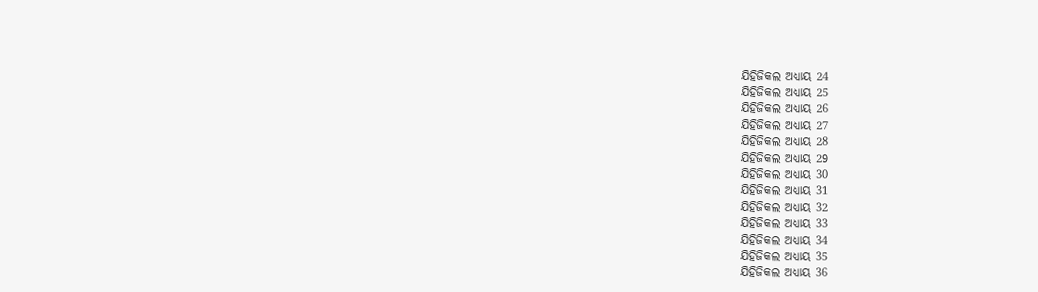ଯିହିଜିକଲ ଅଧ୍ୟାୟ 24
ଯିହିଜିକଲ ଅଧ୍ୟାୟ 25
ଯିହିଜିକଲ ଅଧ୍ୟାୟ 26
ଯିହିଜିକଲ ଅଧ୍ୟାୟ 27
ଯିହିଜିକଲ ଅଧ୍ୟାୟ 28
ଯିହିଜିକଲ ଅଧ୍ୟାୟ 29
ଯିହିଜିକଲ ଅଧ୍ୟାୟ 30
ଯିହିଜିକଲ ଅଧ୍ୟାୟ 31
ଯିହିଜିକଲ ଅଧ୍ୟାୟ 32
ଯିହିଜିକଲ ଅଧ୍ୟାୟ 33
ଯିହିଜିକଲ ଅଧ୍ୟାୟ 34
ଯିହିଜିକଲ ଅଧ୍ୟାୟ 35
ଯିହିଜିକଲ ଅଧ୍ୟାୟ 36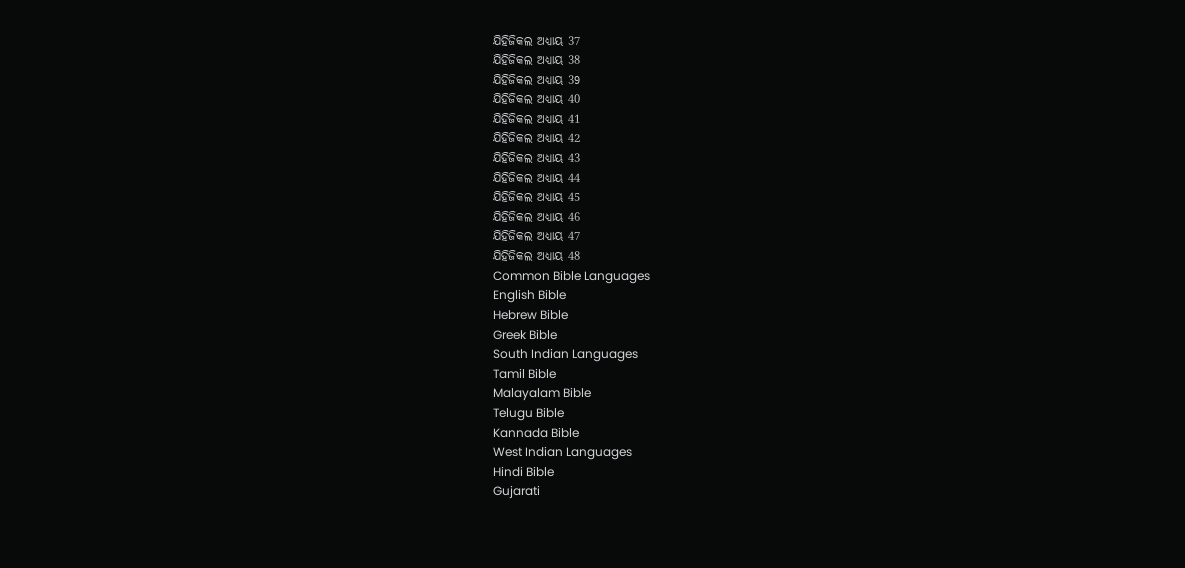ଯିହିଜିକଲ ଅଧ୍ୟାୟ 37
ଯିହିଜିକଲ ଅଧ୍ୟାୟ 38
ଯିହିଜିକଲ ଅଧ୍ୟାୟ 39
ଯିହିଜିକଲ ଅଧ୍ୟାୟ 40
ଯିହିଜିକଲ ଅଧ୍ୟାୟ 41
ଯିହିଜିକଲ ଅଧ୍ୟାୟ 42
ଯିହିଜିକଲ ଅଧ୍ୟାୟ 43
ଯିହିଜିକଲ ଅଧ୍ୟାୟ 44
ଯିହିଜିକଲ ଅଧ୍ୟାୟ 45
ଯିହିଜିକଲ ଅଧ୍ୟାୟ 46
ଯିହିଜିକଲ ଅଧ୍ୟାୟ 47
ଯିହିଜିକଲ ଅଧ୍ୟାୟ 48
Common Bible Languages
English Bible
Hebrew Bible
Greek Bible
South Indian Languages
Tamil Bible
Malayalam Bible
Telugu Bible
Kannada Bible
West Indian Languages
Hindi Bible
Gujarati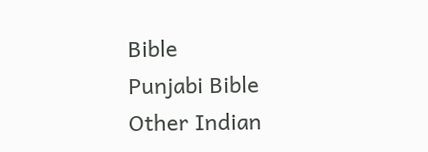Bible
Punjabi Bible
Other Indian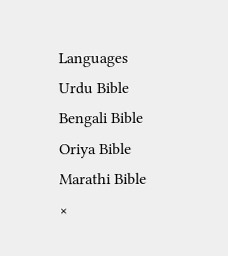Languages
Urdu Bible
Bengali Bible
Oriya Bible
Marathi Bible
×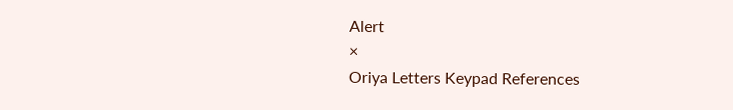Alert
×
Oriya Letters Keypad References